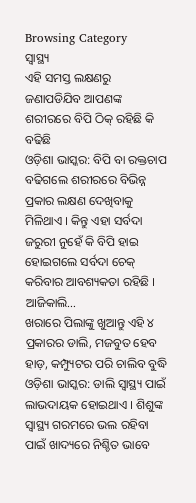Browsing Category
ସ୍ୱାସ୍ଥ୍ୟ
ଏହି ସମସ୍ତ ଲକ୍ଷଣରୁ ଜଣାପଡିଯିବ ଆପଣଙ୍କ ଶରୀରରେ ବିପି ଠିକ୍ ରହିଛି କି ବଢିଛି
ଓଡ଼ିଶା ଭାସ୍କର: ବିପି ବା ରକ୍ତଚାପ ବଢିଗଲେ ଶରୀରରେ ବିଭିନ୍ନ ପ୍ରକାର ଲକ୍ଷଣ ଦେଖିବାକୁ ମିଳିଥାଏ । କିନ୍ତୁ ଏହା ସର୍ବଦା ଜରୁରୀ ନୁହେଁ କି ବିପି ହାଇ ହୋଇଗଲେ ସର୍ବଦା ଚେକ୍ କରିବାର ଆବଶ୍ୟକତା ରହିଛି ।
ଆଜିକାଲି…
ଖରାରେ ପିଲାଙ୍କୁ ଖୁଆନ୍ତୁ ଏହି ୪ ପ୍ରକାରର ଡାଲି, ମଜବୁତ ହେବ ହାଡ଼, କମ୍ପ୍ୟୁଟର ପରି ଚାଲିବ ବୁଦ୍ଧି
ଓଡ଼ିଶା ଭାସ୍କର: ଡାଲି ସ୍ୱାସ୍ଥ୍ୟ ପାଇଁ ଲାଭଦାୟକ ହୋଇଥାଏ । ଶିଶୁଙ୍କ ସ୍ୱାସ୍ଥ୍ୟ ଗରମରେ ଭଲ ରହିବା ପାଇଁ ଖାଦ୍ୟରେ ନିଶ୍ଚିତ ଭାବେ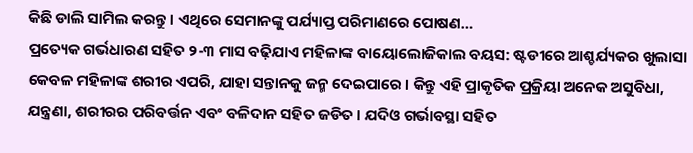କିଛି ଡାଲି ସାମିଲ କରନ୍ତୁ । ଏଥିରେ ସେମାନଙ୍କୁ ପର୍ଯ୍ୟାପ୍ତ ପରିମାଣରେ ପୋଷଣ…
ପ୍ରତ୍ୟେକ ଗର୍ଭଧାରଣ ସହିତ ୨-୩ ମାସ ବଢ଼ିଯାଏ ମହିଳାଙ୍କ ବାୟୋଲୋଜିକାଲ ବୟସ: ଷ୍ଟଡୀରେ ଆଶ୍ଚର୍ଯ୍ୟକର ଖୁଲାସା
କେବଳ ମହିଳାଙ୍କ ଶରୀର ଏପରି, ଯାହା ସନ୍ତାନକୁ ଜନ୍ମ ଦେଇପାରେ । କିନ୍ତୁ ଏହି ପ୍ରାକୃତିକ ପ୍ରକ୍ରିୟା ଅନେକ ଅସୁବିଧା, ଯନ୍ତ୍ରଣା, ଶରୀରର ପରିବର୍ତ୍ତନ ଏବଂ ବଳିଦାନ ସହିତ ଜଡିତ । ଯଦିଓ ଗର୍ଭାବସ୍ଥା ସହିତ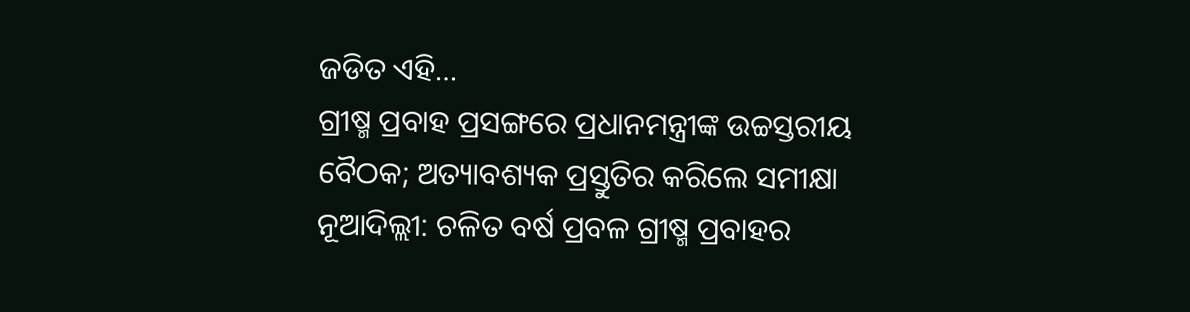ଜଡିତ ଏହି…
ଗ୍ରୀଷ୍ମ ପ୍ରବାହ ପ୍ରସଙ୍ଗରେ ପ୍ରଧାନମନ୍ତ୍ରୀଙ୍କ ଉଚ୍ଚସ୍ତରୀୟ ବୈଠକ; ଅତ୍ୟାବଶ୍ୟକ ପ୍ରସ୍ତୁତିର କରିଲେ ସମୀକ୍ଷା
ନୂଆଦିଲ୍ଲୀ: ଚଳିତ ବର୍ଷ ପ୍ରବଳ ଗ୍ରୀଷ୍ମ ପ୍ରବାହର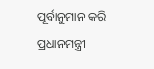ପୂର୍ବାନୁମାନ କରି ପ୍ରଧାନମନ୍ତ୍ରୀ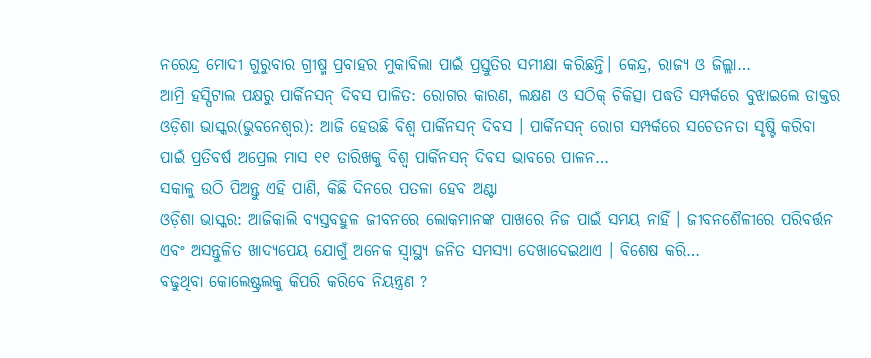ନରେନ୍ଦ୍ର ମୋଦୀ ଗୁରୁବାର ଗ୍ରୀଷ୍ମ ପ୍ରବାହର ମୁକାବିଲା ପାଇଁ ପ୍ରସ୍ତୁତିର ସମୀକ୍ଷା କରିଛନ୍ତି। କେନ୍ଦ୍ର, ରାଜ୍ୟ ଓ ଜିଲ୍ଲା…
ଆମ୍ରି ହସ୍ପିଟାଲ ପକ୍ଷରୁ ପାର୍କିନସନ୍ ଦିବସ ପାଳିତ: ରୋଗର କାରଣ, ଲକ୍ଷଣ ଓ ସଠିକ୍ ଚିକିତ୍ସା ପଦ୍ଧତି ସମ୍ପର୍କରେ ବୁଝାଇଲେ ଡାକ୍ତର
ଓଡ଼ିଶା ଭାସ୍କର(ଭୁବନେଶ୍ଵର): ଆଜି ହେଉଛି ବିଶ୍ଵ ପାର୍କିନସନ୍ ଦିବସ । ପାର୍କିନସନ୍ ରୋଗ ସମ୍ପର୍କରେ ସଚେତନତା ସୃଷ୍ଟି କରିବା ପାଇଁ ପ୍ରତିବର୍ଷ ଅପ୍ରେଲ ମାସ ୧୧ ତାରିଖକୁ ବିଶ୍ଵ ପାର୍କିନସନ୍ ଦିବସ ଭାବରେ ପାଳନ…
ସକାଳୁ ଉଠି ପିଅନ୍ତୁ ଏହି ପାଣି, କିଛି ଦିନରେ ପତଳା ହେବ ଅଣ୍ଟା
ଓଡ଼ିଶା ଭାସ୍କର: ଆଜିକାଲି ବ୍ୟସ୍ତବହୁଳ ଜୀବନରେ ଲୋକମାନଙ୍କ ପାଖରେ ନିଜ ପାଇଁ ସମୟ ନାହିଁ । ଜୀବନଶୈଳୀରେ ପରିବର୍ତ୍ତନ ଏବଂ ଅସନ୍ତୁଳିତ ଖାଦ୍ୟପେୟ ଯୋଗୁଁ ଅନେକ ସ୍ୱାସ୍ଥ୍ୟ ଜନିତ ସମସ୍ୟା ଦେଖାଦେଇଥାଏ । ବିଶେଷ କରି…
ବଢୁଥିବା କୋଲେଷ୍ଟ୍ରଲକୁ କିପରି କରିବେ ନିୟନ୍ତ୍ରଣ ?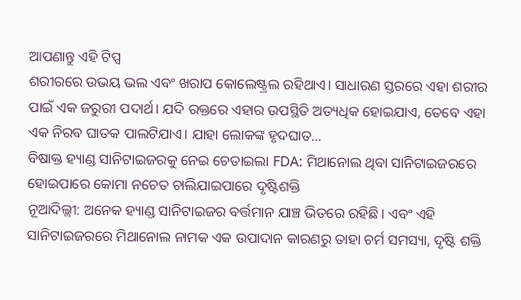ଆପଣାନ୍ତୁ ଏହି ଟିପ୍ସ
ଶରୀରରେ ଉଭୟ ଭଲ ଏବଂ ଖରାପ କୋଲେଷ୍ଟ୍ରଲ ରହିଥାଏ। ସାଧାରଣ ସ୍ତରରେ ଏହା ଶରୀର ପାଇଁ ଏକ ଜରୁରୀ ପଦାର୍ଥ। ଯଦି ରକ୍ତରେ ଏହାର ଉପସ୍ଥିତି ଅତ୍ୟଧିକ ହୋଇଯାଏ, ତେବେ ଏହା ଏକ ନିରବ ଘାତକ ପାଲଟିଯାଏ। ଯାହା ଲୋକଙ୍କ ହୃଦଘାତ…
ବିଷାକ୍ତ ହ୍ୟାଣ୍ଡ ସାନିଟାଇଜରକୁ ନେଇ ଚେତାଇଲା FDA: ମିଥାନୋଲ ଥିବା ସାନିଟାଇଜରରେ ହୋଇପାରେ କୋମା ନଚେତ ଚାଲିଯାଇପାରେ ଦୃଷ୍ଟିଶକ୍ତି
ନୂଆଦିଲ୍ଲୀ: ଅନେକ ହ୍ୟାଣ୍ଡ ସାନିଟାଇଜର ବର୍ତ୍ତମାନ ଯାଞ୍ଚ ଭିତରେ ରହିଛି। ଏବଂ ଏହି ସାନିଟାଇଜରରେ ମିଥାନୋଲ ନାମକ ଏକ ଉପାଦାନ କାରଣରୁ ତାହା ଚର୍ମ ସମସ୍ୟା, ଦୃଷ୍ଟି ଶକ୍ତି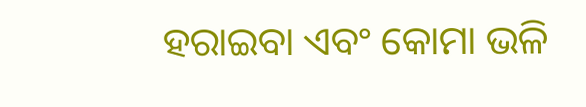ହରାଇବା ଏବଂ କୋମା ଭଳି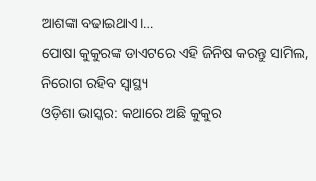ଆଶଙ୍କା ବଢାଇଥାଏ।…
ପୋଷା କୁକୁରଙ୍କ ଡାଏଟରେ ଏହି ଜିନିଷ କରନ୍ତୁ ସାମିଲ, ନିରୋଗ ରହିବ ସ୍ୱାସ୍ଥ୍ୟ
ଓଡ଼ିଶା ଭାସ୍କର: କଥାରେ ଅଛି କୁକୁର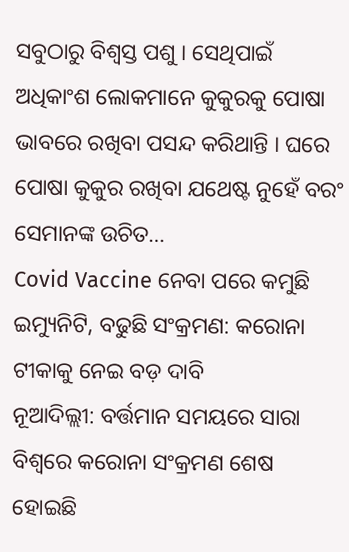ସବୁଠାରୁ ବିଶ୍ୱସ୍ତ ପଶୁ । ସେଥିପାଇଁ ଅଧିକାଂଶ ଲୋକମାନେ କୁକୁରକୁ ପୋଷା ଭାବରେ ରଖିବା ପସନ୍ଦ କରିଥାନ୍ତି । ଘରେ ପୋଷା କୁକୁର ରଖିବା ଯଥେଷ୍ଟ ନୁହେଁ ବରଂ ସେମାନଙ୍କ ଉଚିତ…
Covid Vaccine ନେବା ପରେ କମୁଛି ଇମ୍ୟୁନିଟି, ବଢୁଛି ସଂକ୍ରମଣ: କରୋନା ଟୀକାକୁ ନେଇ ବଡ଼ ଦାବି
ନୂଆଦିଲ୍ଲୀ: ବର୍ତ୍ତମାନ ସମୟରେ ସାରା ବିଶ୍ୱରେ କରୋନା ସଂକ୍ରମଣ ଶେଷ ହୋଇଛି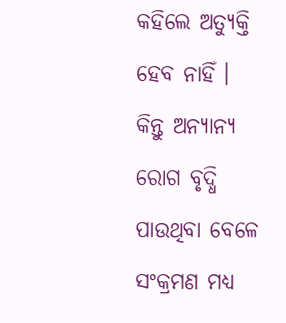କହିଲେ ଅତ୍ୟୁକ୍ତି ହେବ ନାହିଁ । କିନ୍ତୁ ଅନ୍ୟାନ୍ୟ ରୋଗ ବୃଦ୍ଧି ପାଉଥିବା ବେଳେ ସଂକ୍ରମଣ ମଧ୍ୟ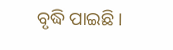ବୃଦ୍ଧି ପାଇଛି ।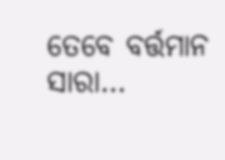ତେବେ ବର୍ତ୍ତମାନ ସାରା…